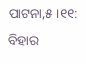ପାଟନା,୫ ।୧୧: ବିହାର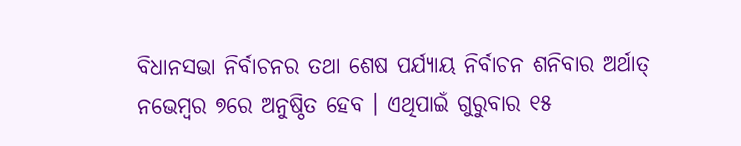ବିଧାନସଭା ନିର୍ବାଚନର ତଥା ଶେଷ ପର୍ଯ୍ୟାୟ ନିର୍ବାଚନ ଶନିବାର ଅର୍ଥାତ୍ ନଭେମ୍ବର ୭ରେ ଅନୁଷ୍ଠିତ ହେବ । ଏଥିପାଇଁ ଗୁରୁବାର ୧୫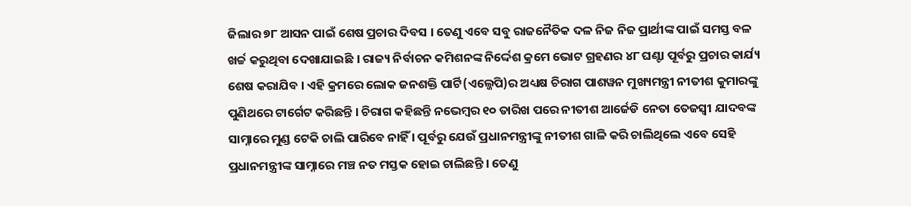ଜିଲାର ୭୮ ଆସନ ପାଇଁ ଶେଷ ପ୍ରଚାର ଦିବସ । ତେଣୁ ଏବେ ସବୁ ରାଜନୈତିକ ଦଳ ନିଜ ନିଜ ପ୍ରାର୍ଥୀଙ୍କ ପାଇଁ ସମସ୍ତ ବଳ ଖର୍ଚ୍ଚ କରୁଥିବା ଦେଖାଯାଇଛି । ରାଜ୍ୟ ନିର୍ବାଚନ କମିଶନଙ୍କ ନିର୍ଦ୍ଦେଶ କ୍ରମେ ଭୋଟ ଗ୍ରହଣର ୪୮ ଘଣ୍ଟା ପୂର୍ବରୁ ପ୍ରଚାର କାର୍ଯ୍ୟ ଶେଷ କରାଯିବ । ଏହି କ୍ରମରେ ଲୋକ ଜନଶକ୍ତି ପାର୍ଟି(ଏଲ୍ଜେପି)ର ଅଧ୍ୟକ୍ଷ ଚିରାଗ ପାଶୱନ ମୁଖ୍ୟମନ୍ତ୍ରୀ ନୀତୀଶ କୁମାରଙ୍କୁ ପୁଣିଥରେ ଟାର୍ଗେଟ କରିଛନ୍ତି । ଚିରାଗ କହିଛନ୍ତି ନଭେମ୍ବର ୧୦ ତାରିଖ ପରେ ନୀତୀଶ ଆର୍ଜେଡି ନେତା ତେଜସ୍ୱୀ ଯାଦବଙ୍କ ସାମ୍ନାରେ ମୁଣ୍ଡ ଟେକି ଚାଲି ପାରିବେ ନାହିଁ । ପୂର୍ବରୁ ଯେଉଁ ପ୍ରଧାନମନ୍ତ୍ରୀଙ୍କୁ ନୀତୀଶ ଗାଳି କରି ଚାଲିଥିଲେ ଏବେ ସେହି ପ୍ରଧାନମନ୍ତ୍ରୀଙ୍କ ସାମ୍ନାରେ ମଞ୍ଚ ନତ ମସ୍ତକ ହୋଇ ଚାଲିଛନ୍ତି । ତେଣୁ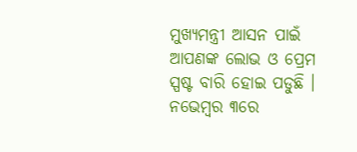ମୁଖ୍ୟମନ୍ତ୍ରୀ ଆସନ ପାଇଁ ଆପଣଙ୍କ ଲୋଭ ଓ ପ୍ରେମ ସ୍ପଷ୍ଟ ବାରି ହୋଇ ପଡୁଛି । ନଭେମ୍ବର ୩ରେ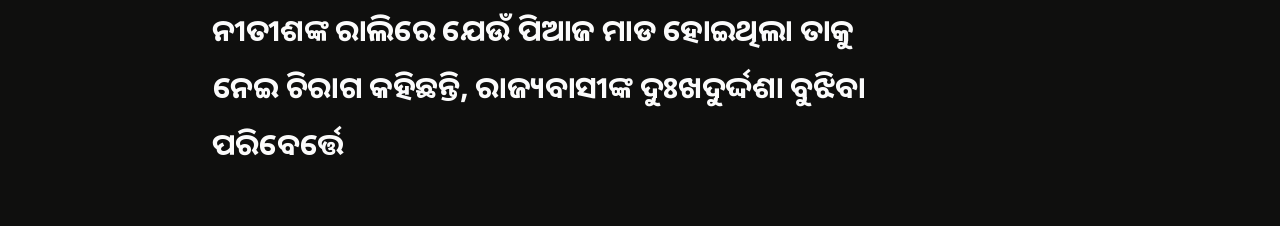ନୀତୀଶଙ୍କ ରାଲିରେ ଯେଉଁ ପିଆଜ ମାଡ ହୋଇଥିଲା ତାକୁ ନେଇ ଚିରାଗ କହିଛନ୍ତି, ରାଜ୍ୟବାସୀଙ୍କ ଦୁଃଖଦୁର୍ଦ୍ଦଶା ବୁଝିବା ପରିବେର୍ତ୍ତେ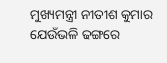ମୁଖ୍ୟମନ୍ତ୍ରୀ ନୀତୀଶ କୁମାର ଯେଉଁଭଳି ଢଙ୍ଗରେ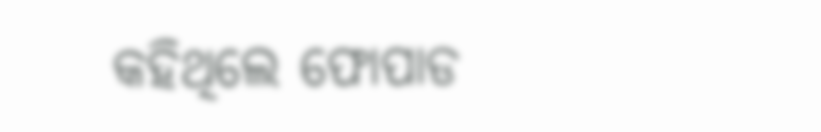କହିଥିଲେ ଫୋପାଡ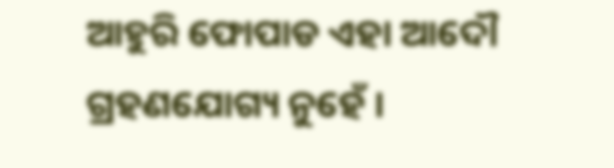ଆହୁରି ଫୋପାଡ ଏହା ଆଦୌ ଗ୍ରହଣଯୋଗ୍ୟ ନୁହେଁ ।